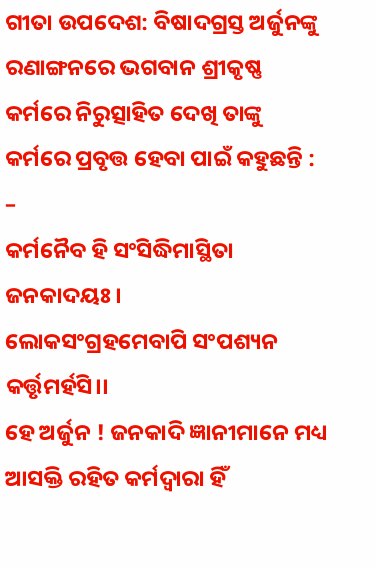ଗୀତା ଉପଦେଶ: ବିଷାଦଗ୍ରସ୍ତ ଅର୍ଜୁନଙ୍କୁ ରଣାଙ୍ଗନରେ ଭଗବାନ ଶ୍ରୀକୃଷ୍ଣ କର୍ମରେ ନିରୁତ୍ସାହିତ ଦେଖି ତାଙ୍କୁ କର୍ମରେ ପ୍ରବୃତ୍ତ ହେବା ପାଇଁ କହୁଛନ୍ତି : –
କର୍ମନୈବ ହି ସଂସିଦ୍ଧିମାସ୍ଥିତା ଜନକାଦୟଃ ।
ଲୋକସଂଗ୍ରହମେବାପି ସଂପଶ୍ୟନ କର୍ତ୍ତୃମର୍ହସି।।
ହେ ଅର୍ଜୁନ ! ଜନକାଦି ଜ୍ଞାନୀମାନେ ମଧ୍ୟ ଆସକ୍ତି ରହିତ କର୍ମଦ୍ୱାରା ହିଁ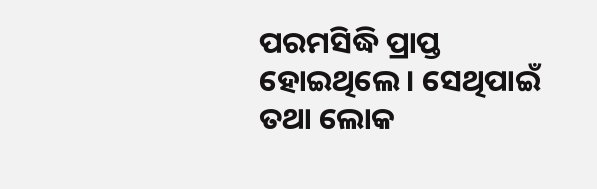ପରମସିଦ୍ଧି ପ୍ରାପ୍ତ ହୋଇଥିଲେ। ସେଥିପାଇଁ ତଥା ଲୋକ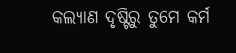କଲ୍ୟାଣ ଦୃଷ୍ଟିରୁ ତୁମେ କର୍ମ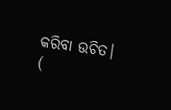କରିବା ଉଚିତ।
(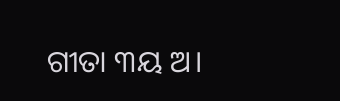ଗୀତା ୩ୟ ଅ।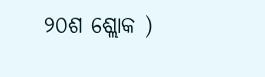୨୦ଶ ଶ୍ଲୋକ )